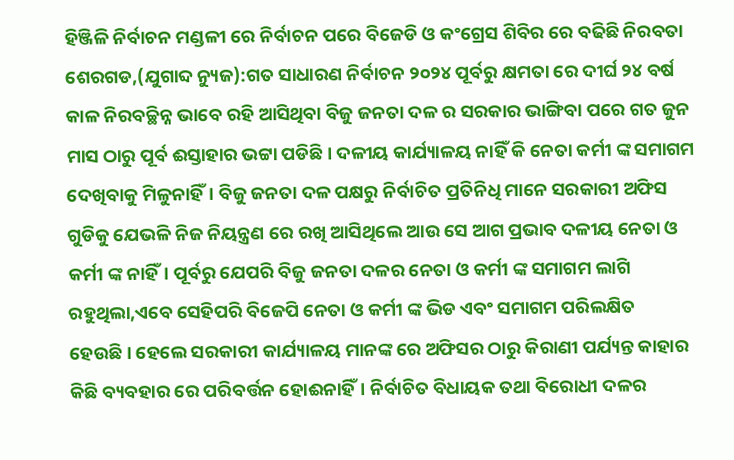ହିଞ୍ଜିଳି ନିର୍ବାଚନ ମଣ୍ଡଳୀ ରେ ନିର୍ବାଚନ ପରେ ବିଜେଡି ଓ କଂଗ୍ରେସ ଶିବିର ରେ ବଢିଛି ନିରବତା
ଶେରଗଡ,(ଯୁଗାବ୍ଦ ନ୍ୟୁଜ):ଗତ ସାଧାରଣ ନିର୍ବାଚନ ୨୦୨୪ ପୂର୍ବରୁ କ୍ଷମତା ରେ ଦୀର୍ଘ ୨୪ ବର୍ଷ କାଳ ନିରବଚ୍ଛିନ୍ନ ଭାବେ ରହି ଆସିଥିବା ବିଜୁ ଜନତା ଦଳ ର ସରକାର ଭାଙ୍ଗିବା ପରେ ଗତ ଜୁନ ମାସ ଠାରୁ ପୂର୍ବ ଈସ୍ତାହାର ଭଟ୍ଟା ପଡିଛି। ଦଳୀୟ କାର୍ଯ୍ୟାଳୟ ନାହିଁ କି ନେତା କର୍ମୀ ଙ୍କ ସମାଗମ ଦେଖିବାକୁ ମିଳୁନାହିଁ। ବିଜୁ ଜନତା ଦଳ ପକ୍ଷରୁ ନିର୍ବାଚିତ ପ୍ରତିନିଧି ମାନେ ସରକାରୀ ଅଫିସ ଗୁଡିକୁ ଯେଭଳି ନିଜ ନିୟନ୍ତ୍ରଣ ରେ ରଖି ଆସିଥିଲେ ଆଉ ସେ ଆଗ ପ୍ରଭାବ ଦଳୀୟ ନେତା ଓ କର୍ମୀ ଙ୍କ ନାହିଁ। ପୂର୍ବରୁ ଯେପରି ବିଜୁ ଜନତା ଦଳର ନେତା ଓ କର୍ମୀ ଙ୍କ ସମାଗମ ଲାଗି ରହୁଥିଲା,ଏବେ ସେହିପରି ବିଜେପି ନେତା ଓ କର୍ମୀ ଙ୍କ ଭିଡ ଏବଂ ସମାଗମ ପରିଲକ୍ଷିତ ହେଉଛି। ହେଲେ ସରକାରୀ କାର୍ଯ୍ୟାଳୟ ମାନଙ୍କ ରେ ଅଫିସର ଠାରୁ କିରାଣୀ ପର୍ଯ୍ୟନ୍ତ କାହାର କିଛି ବ୍ୟବହାର ରେ ପରିବର୍ତ୍ତନ ହୋଈନାହିଁ। ନିର୍ବାଚିତ ବିଧାୟକ ତଥା ବିରୋଧୀ ଦଳର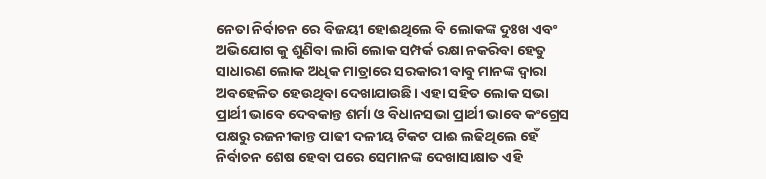ନେତା ନିର୍ବାଚନ ରେ ବିଜୟୀ ହୋଈଥିଲେ ବି ଲୋକଙ୍କ ଦୁଃଖ ଏବଂ ଅଭିଯୋଗ କୁ ଶୁଣିବା ଲାଗି ଲୋକ ସମ୍ପର୍କ ରକ୍ଷା ନକରିବା ହେତୁ ସାଧାରଣ ଲୋକ ଅଧିକ ମାତ୍ରାରେ ସରକାରୀ ବାବୁ ମାନଙ୍କ ଦ୍ଵାରା ଅବହେଳିତ ହେଉଥିବା ଦେଖାଯାଉଛି। ଏହା ସହିତ ଲୋକ ସଭା ପ୍ରାର୍ଥୀ ଭାବେ ଦେବକାନ୍ତ ଶର୍ମା ଓ ବିଧାନସଭା ପ୍ରାର୍ଥୀ ଭାବେ କଂଗ୍ରେସ ପକ୍ଷରୁ ରଜନୀକାନ୍ତ ପାଢୀ ଦଳୀୟ ଟିକଟ ପାଈ ଲଢିଥିଲେ ହେଁ ନିର୍ବାଚନ ଶେଷ ହେବା ପରେ ସେମାନଙ୍କ ଦେଖାସାକ୍ଷାତ ଏହି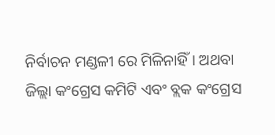ନିର୍ବାଚନ ମଣ୍ଡଳୀ ରେ ମିଳିନାହିଁ। ଅଥବା ଜିଲ୍ଲା କଂଗ୍ରେସ କମିଟି ଏବଂ ବ୍ଲକ କଂଗ୍ରେସ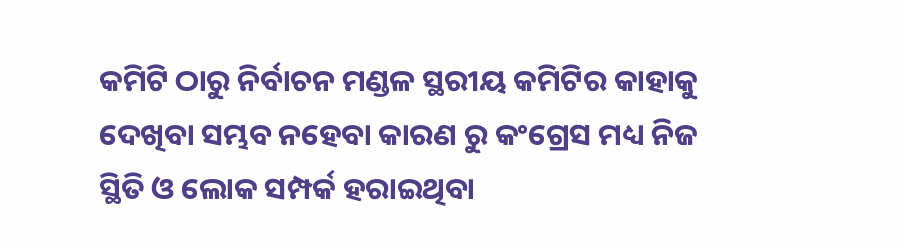କମିଟି ଠାରୁ ନିର୍ବାଚନ ମଣ୍ଡଳ ସ୍ଥରୀୟ କମିଟିର କାହାକୁ ଦେଖିବା ସମ୍ଭବ ନହେବା କାରଣ ରୁ କଂଗ୍ରେସ ମଧ୍ୟ ନିଜ ସ୍ଥିତି ଓ ଲୋକ ସମ୍ପର୍କ ହରାଇଥିବା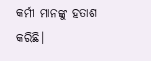କର୍ମୀ ମାନଙ୍କୁ ହତାଶ କରିଛି।